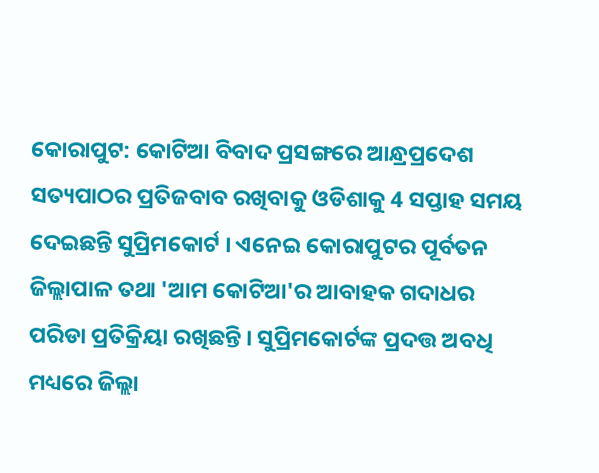କୋରାପୁଟ: କୋଟିଆ ବିବାଦ ପ୍ରସଙ୍ଗରେ ଆନ୍ଧ୍ରପ୍ରଦେଶ ସତ୍ୟପାଠର ପ୍ରତିଜବାବ ରଖିବାକୁ ଓଡିଶାକୁ 4 ସପ୍ତାହ ସମୟ ଦେଇଛନ୍ତି ସୁପ୍ରିମକୋର୍ଟ । ଏନେଇ କୋରାପୁଟର ପୂର୍ବତନ ଜିଲ୍ଲାପାଳ ତଥା 'ଆମ କୋଟିଆ'ର ଆବାହକ ଗଦାଧର ପରିଡା ପ୍ରତିକ୍ରିୟା ରଖିଛନ୍ତି । ସୁପ୍ରିମକୋର୍ଟଙ୍କ ପ୍ରଦତ୍ତ ଅବଧି ମଧ୍ୟରେ ଜିଲ୍ଲା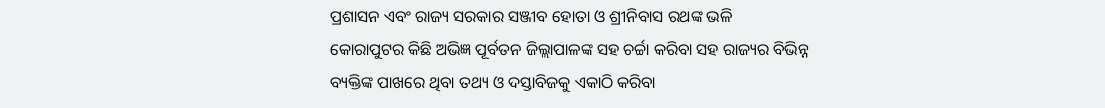ପ୍ରଶାସନ ଏବଂ ରାଜ୍ୟ ସରକାର ସଞ୍ଜୀବ ହୋତା ଓ ଶ୍ରୀନିବାସ ରଥଙ୍କ ଭଳି କୋରାପୁଟର କିଛି ଅଭିଜ୍ଞ ପୂର୍ବତନ ଜିଲ୍ଲାପାଳଙ୍କ ସହ ଚର୍ଚ୍ଚା କରିବା ସହ ରାଜ୍ୟର ବିଭିନ୍ନ ବ୍ୟକ୍ତିଙ୍କ ପାଖରେ ଥିବା ତଥ୍ୟ ଓ ଦସ୍ତାବିଜକୁ ଏକାଠି କରିବା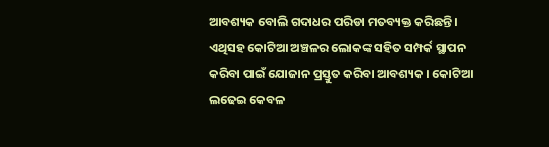ଆବଶ୍ୟକ ବୋଲି ଗଦାଧର ପରିଡା ମତବ୍ୟକ୍ତ କରିଛନ୍ତି ।
ଏଥିସହ କୋଟିଆ ଅଞ୍ଚଳର ଲୋକଙ୍କ ସହିତ ସମ୍ପର୍କ ସ୍ଥାପନ କରିବା ପାଇଁ ଯୋଜାନ ପ୍ରସ୍ତୁତ କରିବା ଆବଶ୍ୟକ । କୋଟିଆ ଲଢେଇ କେବଳ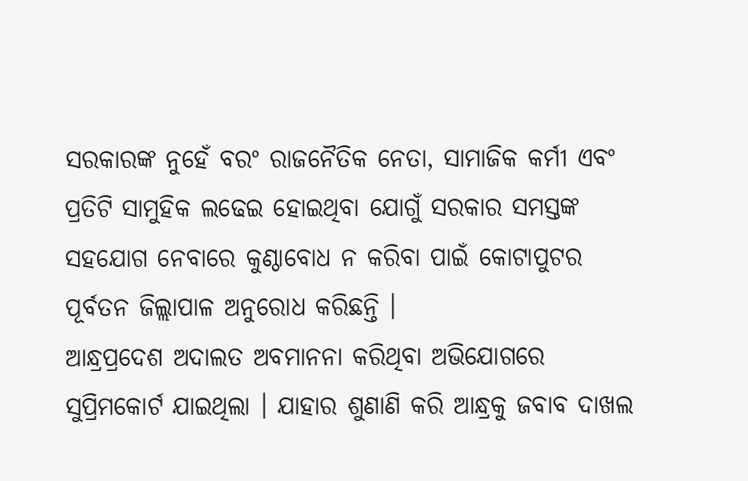ସରକାରଙ୍କ ନୁହେଁ ବରଂ ରାଜନୈତିକ ନେତା, ସାମାଜିକ କର୍ମୀ ଏବଂ ପ୍ରତିଟି ସାମୁହିକ ଲଢେଇ ହୋଇଥିବା ଯୋଗୁଁ ସରକାର ସମସ୍ତଙ୍କ ସହଯୋଗ ନେବାରେ କୁଣ୍ଠାବୋଧ ନ କରିବା ପାଇଁ କୋଟାପୁଟର ପୂର୍ବତନ ଜିଲ୍ଲାପାଳ ଅନୁରୋଧ କରିଛନ୍ତି ।
ଆନ୍ଧ୍ରପ୍ରଦେଶ ଅଦାଲତ ଅବମାନନା କରିଥିବା ଅଭିଯୋଗରେ ସୁପ୍ରିମକୋର୍ଟ ଯାଇଥିଲା । ଯାହାର ଶୁଣାଣି କରି ଆନ୍ଧ୍ରକୁ ଜବାବ ଦାଖଲ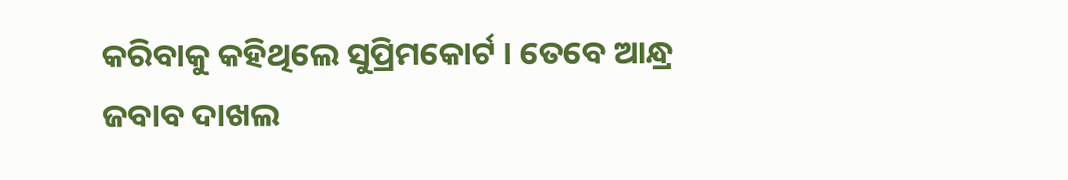କରିବାକୁ କହିଥିଲେ ସୁପ୍ରିମକୋର୍ଟ । ତେବେ ଆନ୍ଧ୍ର ଜବାବ ଦାଖଲ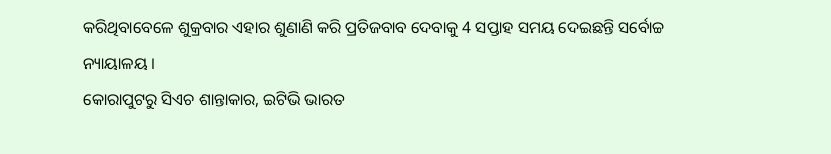କରିଥିବାବେଳେ ଶୁକ୍ରବାର ଏହାର ଶୁଣାଣି କରି ପ୍ରତିଜବାବ ଦେବାକୁ 4 ସପ୍ତାହ ସମୟ ଦେଇଛନ୍ତି ସର୍ବୋଚ୍ଚ ନ୍ୟାୟାଳୟ ।
କୋରାପୁଟରୁ ସିଏଚ ଶାନ୍ତାକାର, ଇଟିଭି ଭାରତ